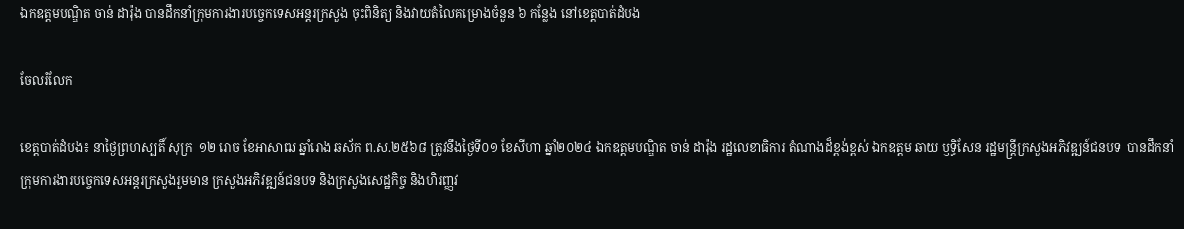ឯកឧត្ដមបណ្ឌិត ចាន់ ដារ៉ុង បានដឹកនាំក្រុមការងារបច្ចេកទេសអន្តរក្រសួង ចុះពិនិត្យ និងវាយតំលៃគម្រោងចំនួន ៦ កន្លែង នៅខេត្តបាត់ដំបង

ចែលរំលែក

ខេត្តបាត់ដំបង៖ នាថ្ងៃព្រហស្បតិ៍ សុក្រ  ១២ រោច ខែអាសាឍ ឆ្នាំរោង ឆស័ក ព.ស.២៥៦៨ ត្រូវនឹងថ្ងៃទី០១ ខែសីហា ឆ្នាំ២០២៤ ឯកឧត្ដមបណ្ឌិត ចាន់ ដារ៉ុង រដ្ឋលេខាធិការ តំណាងដ៏ខ្ពង់ខ្ពស់ ឯកឧត្ដម ឆាយ ឫទ្ធិសែន រដ្ឋមន្ត្រីក្រសួងអភិវឌ្ឍន៍ជនបទ  បានដឹកនាំក្រុមការងារបច្ចេកទេសអន្តរក្រសួងរួមមាន ក្រសួងអភិវឌ្ឍន៍ជនបទ និងក្រសួងសេដ្ឋកិច្ច និងហិរញ្ញវ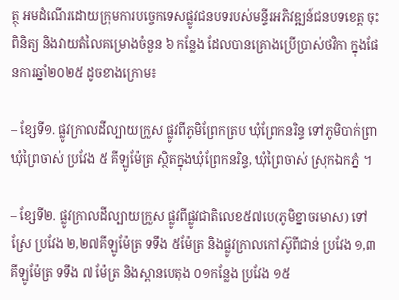ត្ថុ អមដំណើរដោយក្រុមការបច្ចេកទេសផ្លូវជនបទរបស់មន្ទីរអភិវឌ្ឍន៍ជនបទខេត្ត ចុះពិនិត្យ និងវាយតំលៃគម្រោងចំនួន ៦ កន្លែង ដែលបានគ្រោងប្រើប្រាស់ថវិកា ក្នុងផែនការឆ្នាំ២០២៥ ដូចខាងក្រោម៖

– ខ្សែទី១. ផ្លូវក្រាលដីល្បាយក្រួស ផ្លូវពីភូមិព្រែកត្រប ឃុំព្រែកនរិន្ទ ទៅភូមិបាក់ព្រា ឃុំព្រៃចាស់ ប្រវែង ៥ គីឡូម៉ែត្រ ស្ថិតក្នុងឃុំព្រែកនរិន្ទ, ឃុំព្រៃចាស់ ស្រុកឯកភ្នំ ។

– ខ្សែទី២. ផ្លូវក្រាលដីល្បាយក្រួស ផ្លូវពីផ្លូវជាតិលេខ៥៧បេ(ភូមិខ្នាចរមាស) ទៅស្រែ ប្រវែង ២,២៧គីឡូម៉ែត្រ ទទឹង ៥ម៉ែត្រ និងផ្លូវក្រាលកៅស៊ូពីជាន់ ប្រវែង ១,៣ គីឡូម៉ែត្រ ទទឹង ៧ ម៉ែត្រ និងស្ពានបេតុង ០១កន្លែង ប្រវែង ១៥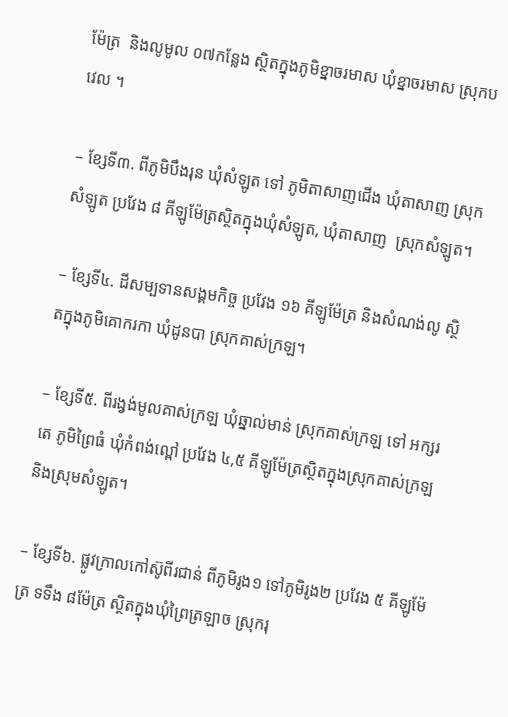ម៉ែត្រ  និងលូមូល ០៧កន្លែង ស្ថិតក្នុងភូមិខ្នាចរមាស ឃុំខ្នាចរមាស ស្រុកបវេល ។

– ខ្សែទី៣. ពីភូមិបឹងរុន ឃុំសំឡូត ទៅ ភូមិតាសាញជើង ឃុំតាសាញ ស្រុកសំឡូត ប្រវែង ៨ គីឡូម៉ែត្រស្ថិតក្នុងឃុំសំឡូត, ឃុំតាសាញ  ស្រុកសំឡូត។

– ខ្សែទី៤. ដីសម្បទានសង្គមកិច្ច ប្រវែង ១៦ គីឡូម៉ែត្រ និងសំណង់លូ ស្ថិតក្នុងភូមិគោករកា ឃុំដូនបា ស្រុកគាស់ក្រឡ។

– ខ្សែទី៥. ពីរង្វង់មូលគាស់ក្រឡ ឃុំឆ្នាល់មាន់ ស្រុកគាស់ក្រឡ ទៅ អក្សរតេ ភូមិព្រៃធំ ឃុំកំពង់ល្ពៅ ប្រវែង ៤,៥ គីឡូម៉ែត្រស្ថិតក្នុងស្រុកគាស់ក្រឡ និងស្រុមសំឡូត។

– ខ្សែទី៦. ផ្លូវក្រាលកៅស៊ូពីរជាន់ ពីភូមិរូង១ ទៅភូមិរូង២ ប្រវែង ៥ គីឡូម៉ែត្រ ទទឹង ៨ម៉ែត្រ ស្ថិតក្នុងឃុំព្រៃត្រឡាច ស្រុករុ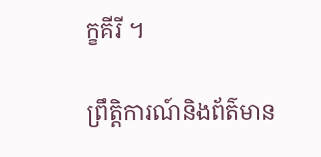ក្ខគីរី ។

ព្រឹត្តិការណ៍និងព័ត៌មាន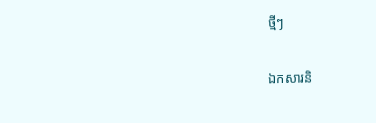ថ្មីៗ

ឯកសារនិ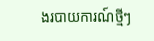ងរបាយការណ៍ថ្មីៗ